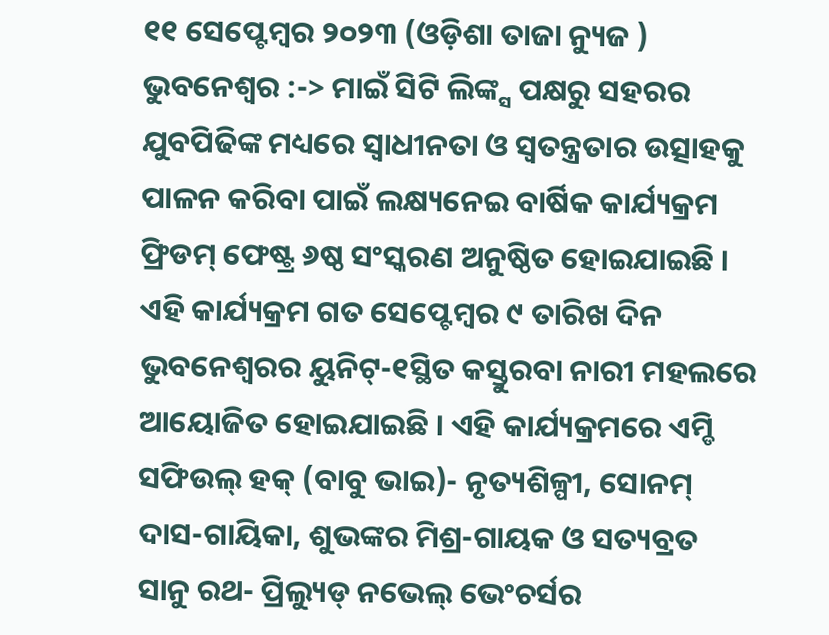୧୧ ସେପ୍ଟେମ୍ବର ୨୦୨୩ (ଓଡ଼ିଶା ତାଜା ନ୍ୟୁଜ ) ଭୁବନେଶ୍ୱର :-> ମାଇଁ ସିଟି ଲିଙ୍କ୍ସ ପକ୍ଷରୁ ସହରର ଯୁବପିଢିଙ୍କ ମଧ୍ୟରେ ସ୍ୱାଧୀନତା ଓ ସ୍ୱତନ୍ତ୍ରତାର ଉତ୍ସାହକୁ ପାଳନ କରିବା ପାଇଁ ଲକ୍ଷ୍ୟନେଇ ବାର୍ଷିକ କାର୍ଯ୍ୟକ୍ରମ ଫ୍ରିଡମ୍ ଫେଷ୍ଟ୍ର ୬ଷ୍ଠ ସଂସ୍କରଣ ଅନୁଷ୍ଠିତ ହୋଇଯାଇଛି । ଏହି କାର୍ଯ୍ୟକ୍ରମ ଗତ ସେପ୍ଟେମ୍ବର ୯ ତାରିଖ ଦିନ ଭୁବନେଶ୍ୱରର ୟୁନିଟ୍-୧ସ୍ଥିତ କସ୍ତୁରବା ନାରୀ ମହଲରେ ଆୟୋଜିତ ହୋଇଯାଇଛି । ଏହି କାର୍ଯ୍ୟକ୍ରମରେ ଏମ୍ଡି ସଫିଉଲ୍ ହକ୍ (ବାବୁ ଭାଇ)- ନୃତ୍ୟଶିଳ୍ପୀ, ସୋନମ୍ ଦାସ-ଗାୟିକା, ଶୁଭଙ୍କର ମିଶ୍ର-ଗାୟକ ଓ ସତ୍ୟବ୍ରତ ସାନୁ ରଥ- ପ୍ରିଲ୍ୟୁଡ୍ ନଭେଲ୍ ଭେଂଚର୍ସର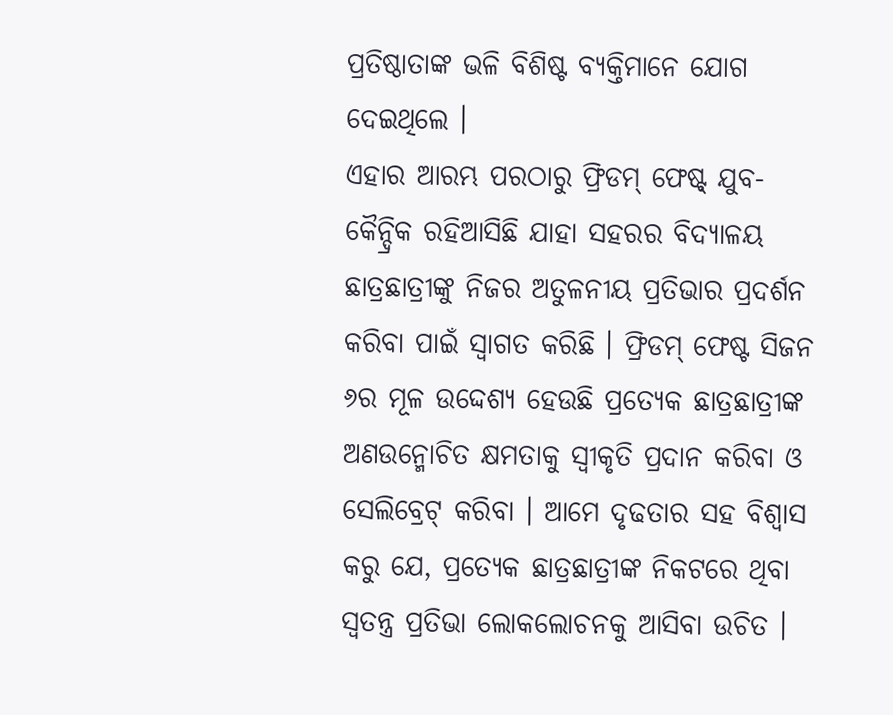ପ୍ରତିଷ୍ଠାତାଙ୍କ ଭଳି ବିଶିଷ୍ଟ ବ୍ୟକ୍ତିମାନେ ଯୋଗ ଦେଇଥିଲେ ।
ଏହାର ଆରମ୍ଭ ପରଠାରୁ ଫ୍ରିଡମ୍ ଫେଷ୍ଟ୍ ଯୁବ-କୈନ୍ଦ୍ରିକ ରହିଆସିଛି ଯାହା ସହରର ବିଦ୍ୟାଳୟ ଛାତ୍ରଛାତ୍ରୀଙ୍କୁ ନିଜର ଅତୁଳନୀୟ ପ୍ରତିଭାର ପ୍ରଦର୍ଶନ କରିବା ପାଇଁ ସ୍ୱାଗତ କରିଛି । ଫ୍ରିଡମ୍ ଫେଷ୍ଟ ସିଜନ ୬ର ମୂଳ ଉଦ୍ଦେଶ୍ୟ ହେଉଛି ପ୍ରତ୍ୟେକ ଛାତ୍ରଛାତ୍ରୀଙ୍କ ଅଣଉନ୍ମୋଚିତ କ୍ଷମତାକୁ ସ୍ୱୀକୃତି ପ୍ରଦାନ କରିବା ଓ ସେଲିବ୍ରେଟ୍ କରିବା । ଆମେ ଦୃଢତାର ସହ ବିଶ୍ୱାସ କରୁ ଯେ, ପ୍ରତ୍ୟେକ ଛାତ୍ରଛାତ୍ରୀଙ୍କ ନିକଟରେ ଥିବା ସ୍ୱତନ୍ତ୍ର ପ୍ରତିଭା ଲୋକଲୋଚନକୁ ଆସିବା ଉଚିତ ।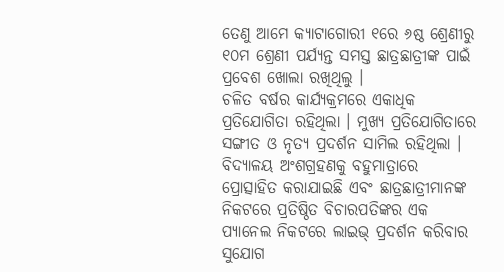ତେଣୁ ଆମେ କ୍ୟାଟାଗୋରୀ ୧ରେ ୬ଷ୍ଠ ଶ୍ରେଣୀରୁ ୧୦ମ ଶ୍ରେଣୀ ପର୍ଯ୍ୟନ୍ତ ସମସ୍ତ ଛାତ୍ରଛାତ୍ରୀଙ୍କ ପାଇଁ ପ୍ରବେଶ ଖୋଲା ରଖିଥିଲୁ ।
ଚଳିତ ବର୍ଷର କାର୍ଯ୍ୟକ୍ରମରେ ଏକାଧିକ ପ୍ରତିଯୋଗିତା ରହିଥିଲା । ମୁଖ୍ୟ ପ୍ରତିଯୋଗିତାରେ ସଙ୍ଗୀତ ଓ ନୃତ୍ୟ ପ୍ରଦର୍ଶନ ସାମିଲ ରହିଥିଲା । ବିଦ୍ୟାଳୟ ଅଂଶଗ୍ରହଣକୁ ବହୁମାତ୍ରାରେ ପ୍ରୋତ୍ସାହିତ କରାଯାଇଛି ଏବଂ ଛାତ୍ରଛାତ୍ରୀମାନଙ୍କ ନିକଟରେ ପ୍ରତିଷ୍ଠିତ ବିଚାରପତିଙ୍କର ଏକ ପ୍ୟାନେଲ ନିକଟରେ ଲାଇଭ୍ ପ୍ରଦର୍ଶନ କରିବାର ସୁଯୋଗ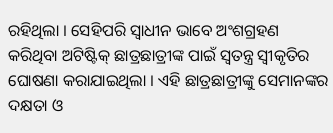ରହିଥିଲା । ସେହିପରି ସ୍ୱାଧୀନ ଭାବେ ଅଂଶଗ୍ରହଣ କରିଥିବା ଅଟିଷ୍ଟିକ୍ ଛାତ୍ରଛାତ୍ରୀଙ୍କ ପାଇଁ ସ୍ୱତନ୍ତ୍ର ସ୍ୱୀକୃତିର ଘୋଷଣା କରାଯାଇଥିଲା । ଏହି ଛାତ୍ରଛାତ୍ରୀଙ୍କୁ ସେମାନଙ୍କର ଦକ୍ଷତା ଓ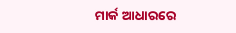ମାର୍କ ଆଧାରରେ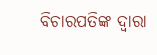ବିଚାରପତିଙ୍କ ଦ୍ୱାରା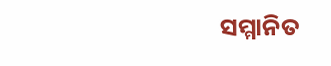ସମ୍ମାନିତ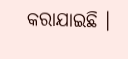କରାଯାଇଛି ।